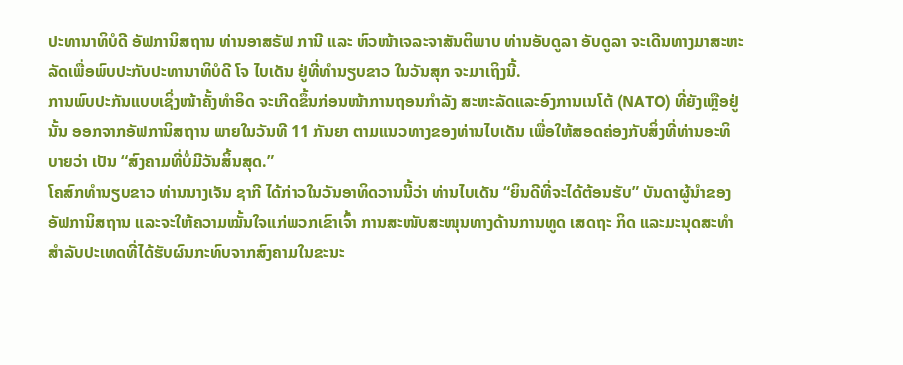ປະທານາທິບໍດີ ອັຟການິສຖານ ທ່ານອາສຣັຟ ການີ ແລະ ຫົວໜ້າເຈລະຈາສັນຕິພາບ ທ່ານອັບດູລາ ອັບດູລາ ຈະເດີນທາງມາສະຫະລັດເພື່ອພົບປະກັບປະທານາທິບໍດີ ໂຈ ໄບເດັນ ຢູ່ທີ່ທຳນຽບຂາວ ໃນວັນສຸກ ຈະມາເຖິງນີ້.
ການພົບປະກັນແບບເຊິ່ງໜ້າຄັ້ງທຳອິດ ຈະເກີດຂຶ້ນກ່ອນໜ້າການຖອນກຳລັງ ສະຫະລັດແລະອົງການເນໂຕ້ (NATO) ທີ່ຍັງເຫຼືອຢູ່ນັ້ນ ອອກຈາກອັຟການິສຖານ ພາຍໃນວັນທີ 11 ກັນຍາ ຕາມແນວທາງຂອງທ່ານໄບເດັນ ເພື່ອໃຫ້ສອດຄ່ອງກັບສິ່ງທີ່ທ່ານອະທິບາຍວ່າ ເປັນ “ສົງຄາມທີ່ບໍ່ມີວັນສິ້ນສຸດ.”
ໂຄສົກທຳນຽບຂາວ ທ່ານນາງເຈັນ ຊາກີ ໄດ້ກ່າວໃນວັນອາທິດວານນີ້ວ່າ ທ່ານໄບເດັນ “ຍິນດີທີ່ຈະໄດ້ຕ້ອນຮັບ” ບັນດາຜູ້ນຳຂອງອັຟການິສຖານ ແລະຈະໃຫ້ຄວາມໝັ້ນໃຈແກ່ພວກເຂົາເຈົ້າ ການສະໜັບສະໜຸນທາງດ້ານການທູດ ເສດຖະ ກິດ ແລະມະນຸດສະທຳສຳລັບປະເທດທີ່ໄດ້ຮັບຜົນກະທົບຈາກສົງຄາມໃນຂະນະ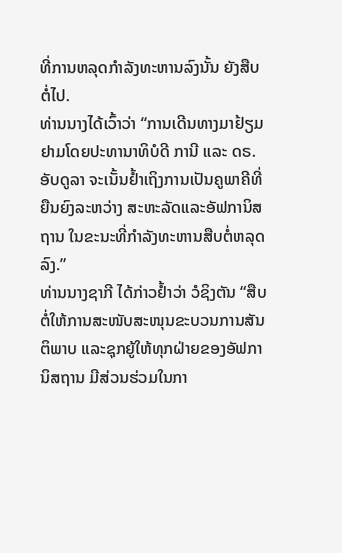ທີ່ການຫລຸດກຳລັງທະຫານລົງນັ້ນ ຍັງສືບຕໍ່ໄປ.
ທ່ານນາງໄດ້ເວົ້າວ່າ “ການເດີນທາງມາຢ້ຽມຢາມໂດຍປະທານາທິບໍດີ ການີ ແລະ ດຣ. ອັບດູລາ ຈະເນັ້ນຢ້ຳເຖິງການເປັນຄູພາຄີທີ່ຍືນຍົງລະຫວ່າງ ສະຫະລັດແລະອັຟການິສຖານ ໃນຂະນະທີ່ກຳລັງທະຫານສືບຕໍ່ຫລຸດລົງ.”
ທ່ານນາງຊາກີ ໄດ້ກ່າວຢ້ຳວ່າ ວໍຊິງຕັນ “ສືບຕໍ່ໃຫ້ການສະໜັບສະໜຸນຂະບວນການສັນຕິພາບ ແລະຊຸກຍູ້ໃຫ້ທຸກຝ່າຍຂອງອັຟການິສຖານ ມີສ່ວນຮ່ວມໃນກາ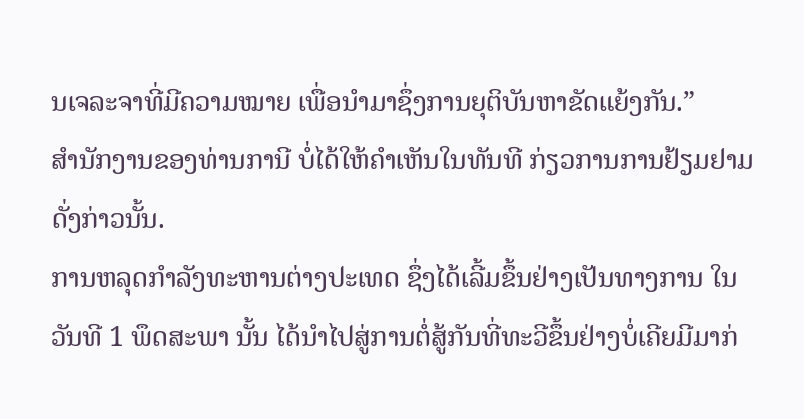ນເຈລະຈາທີ່ມີຄວາມໝາຍ ເພື່ອນຳມາຊຶ່ງການຍຸຕິບັນຫາຂັດແຍ້ງກັນ.”
ສຳນັກງານຂອງທ່ານການີ ບໍ່ໄດ້ໃຫ້ຄຳເຫັນໃນທັນທີ ກ່ຽວການການຢ້ຽມຢາມດັ່ງກ່າວນັ້ນ.
ການຫລຸດກຳລັງທະຫານຕ່າງປະເທດ ຊຶ່ງໄດ້ເລີ້ມຂຶ້ນຢ່າງເປັນທາງການ ໃນວັນທີ 1 ພຶດສະພາ ນັ້ນ ໄດ້ນຳໄປສູ່ການຕໍ່ສູ້ກັນທີ່ທະວີຂຶ້ນຢ່າງບໍ່ເຄີຍມີມາກ່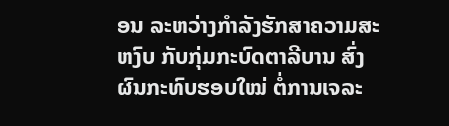ອນ ລະຫວ່າງກຳລັງຮັກສາຄວາມສະຫງົບ ກັບກຸ່ມກະບົດຕາລີບານ ສົ່ງຜົນກະທົບຮອບໃໝ່ ຕໍ່ການເຈລະ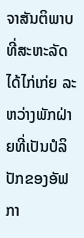ຈາສັນຕິພາບທີ່ສະຫະລັດໄດ້ໄກ່ເກ່ຍ ລະຫວ່າງພັກຝ່າຍທີ່ເປັນປໍລິປັກຂອງອັຟກາ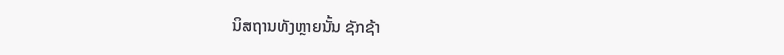ນິສຖານທັງຫຼາຍນັ້ນ ຊັກຊ້າ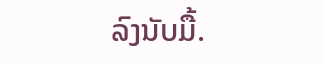ລົງນັບມື້.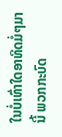ໃນບໍ່ເທົ່າໃດອາທິດມໍ່ໆມານີ້ ພວກກະບົດ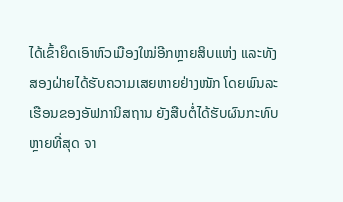ໄດ້ເຂົ້າຍຶດເອົາຫົວເມືອງໃໝ່ອີກຫຼາຍສິບແຫ່ງ ແລະທັງສອງຝ່າຍໄດ້ຮັບຄວາມເສຍຫາຍຢ່າງໜັກ ໂດຍພົນລະເຮືອນຂອງອັຟການິສຖານ ຍັງສືບຕໍ່ໄດ້ຮັບຜົນກະທົບຫຼາຍທີ່ສຸດ ຈາ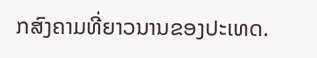ກສົງຄາມທີ່ຍາວນານຂອງປະເທດ.